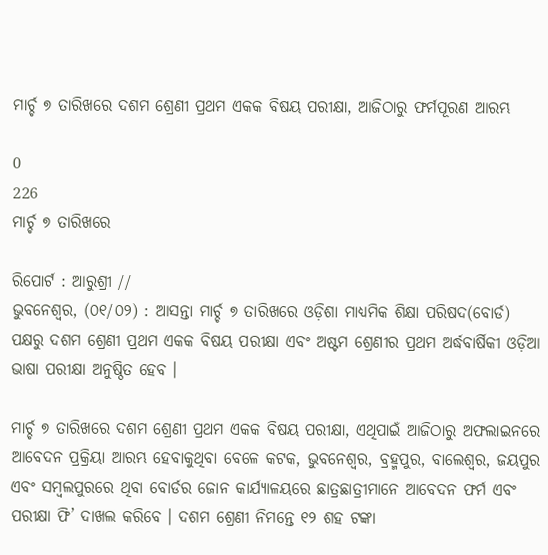ମାର୍ଚ୍ଚ ୭ ତାରିଖରେ ଦଶମ ଶ୍ରେଣୀ ପ୍ରଥମ ଏକକ ବିଷୟ ପରୀକ୍ଷା, ଆଜିଠାରୁ ଫର୍ମପୂରଣ ଆରମ୍ଭ

0
226
ମାର୍ଚ୍ଚ ୭ ତାରିଖରେ

ରିପୋର୍ଟ : ଆରୁଶ୍ରୀ //
ଭୁବନେଶ୍ୱର, (୦୧/୦୨) : ଆସନ୍ତା ମାର୍ଚ୍ଚ ୭ ତାରିଖରେ ଓଡ଼ିଶା ମାଧ୍ୟମିକ ଶିକ୍ଷା ପରିଷଦ(ବୋର୍ଡ) ପକ୍ଷରୁ ଦଶମ ଶ୍ରେଣୀ ପ୍ରଥମ ଏକକ ବିଷୟ ପରୀକ୍ଷା ଏବଂ ଅଷ୍ଟମ ଶ୍ରେଣୀର ପ୍ରଥମ ଅର୍ଦ୍ଧବାର୍ଷିକୀ ଓଡ଼ିଆ ଭାଷା ପରୀକ୍ଷା ଅନୁଷ୍ଠିତ ହେବ ।

ମାର୍ଚ୍ଚ ୭ ତାରିଖରେ ଦଶମ ଶ୍ରେଣୀ ପ୍ରଥମ ଏକକ ବିଷୟ ପରୀକ୍ଷା, ଏଥିପାଇଁ ଆଜିଠାରୁ ଅଫଲାଇନରେ ଆବେଦନ ପ୍ରକ୍ରିୟା ଆରମ୍ଭ ହେବାକୁଥିବା ବେଳେ କଟକ, ଭୁବନେଶ୍ୱର, ବ୍ରହ୍ମପୁର, ବାଲେଶ୍ୱର, ଜୟପୁର ଏବଂ ସମ୍ବଲପୁରରେ ଥିବା ବୋର୍ଡର ଜୋନ କାର୍ଯ୍ୟାଳୟରେ ଛାତ୍ରଛାତ୍ରୀମାନେ ଆବେଦନ ଫର୍ମ ଏବଂ ପରୀକ୍ଷା ଫି’ ଦାଖଲ କରିବେ । ଦଶମ ଶ୍ରେଣୀ ନିମନ୍ତେ ୧୨ ଶହ ଟଙ୍କା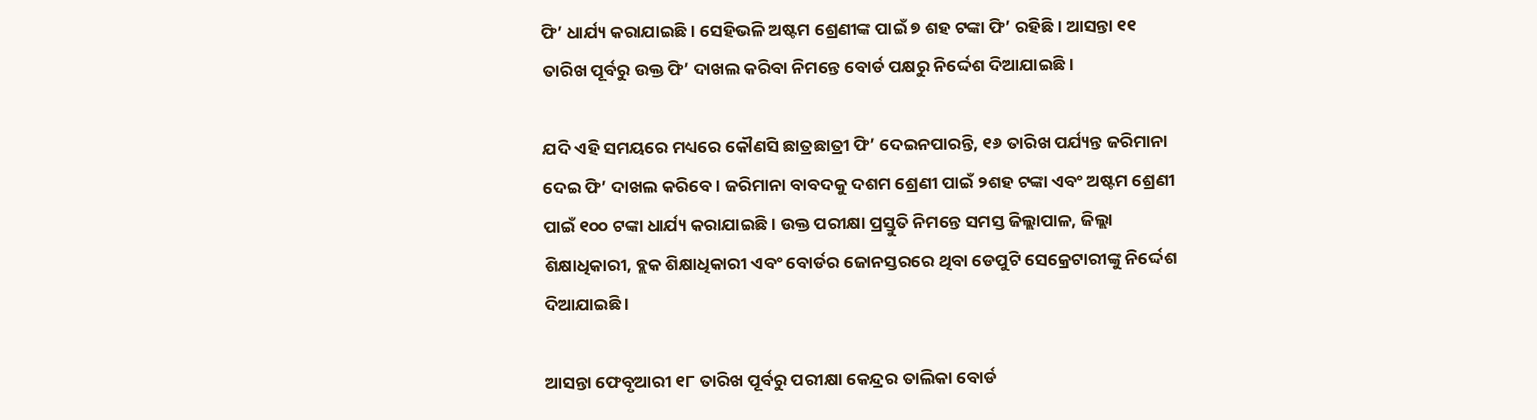ଫି’ ଧାର୍ଯ୍ୟ କରାଯାଇଛି । ସେହିଭଳି ଅଷ୍ଟମ ଶ୍ରେଣୀଙ୍କ ପାଇଁ ୭ ଶହ ଟଙ୍କା ଫି’ ରହିଛି । ଆସନ୍ତା ୧୧ ତାରିଖ ପୂର୍ବରୁ ଉକ୍ତ ଫି’ ଦାଖଲ କରିବା ନିମନ୍ତେ ବୋର୍ଡ ପକ୍ଷରୁ ନିର୍ଦ୍ଦେଶ ଦିଆଯାଇଛି ।

ଯଦି ଏହି ସମୟରେ ମଧ୍ୟରେ କୌଣସି ଛାତ୍ରଛାତ୍ରୀ ଫି’ ଦେଇନପାରନ୍ତି, ୧୬ ତାରିଖ ପର୍ଯ୍ୟନ୍ତ ଜରିମାନା ଦେଇ ଫି’ ଦାଖଲ କରିବେ। ଜରିମାନା ବାବଦକୁ ଦଶମ ଶ୍ରେଣୀ ପାଇଁ ୨ଶହ ଟଙ୍କା ଏବଂ ଅଷ୍ଟମ ଶ୍ରେଣୀ ପାଇଁ ୧୦୦ ଟଙ୍କା ଧାର୍ଯ୍ୟ କରାଯାଇଛି । ଉକ୍ତ ପରୀକ୍ଷା ପ୍ରସ୍ତୁତି ନିମନ୍ତେ ସମସ୍ତ ଜିଲ୍ଲାପାଳ, ଜିଲ୍ଲା ଶିକ୍ଷାଧିକାରୀ, ବ୍ଲକ ଶିକ୍ଷାଧିକାରୀ ଏବଂ ବୋର୍ଡର ଜୋନସ୍ତରରେ ଥିବା ଡେପୁଟି ସେକ୍ରେଟାରୀଙ୍କୁ ନିର୍ଦ୍ଦେଶ ଦିଆଯାଇଛି ।

ଆସନ୍ତା ଫେବୃଆରୀ ୧୮ ତାରିଖ ପୂର୍ବରୁ ପରୀକ୍ଷା କେନ୍ଦ୍ରର ତାଲିକା ବୋର୍ଡ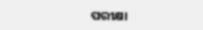ପରୀକ୍ଷା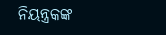ନିୟନ୍ତ୍ରକଙ୍କ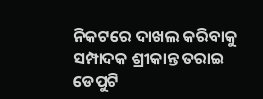ନିକଟରେ ଦାଖଲ କରିବାକୁ ସମ୍ପାଦକ ଶ୍ରୀକାନ୍ତ ତରାଇ ଡେପୁଟି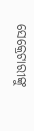ସେକ୍ରେଟାରୀଙ୍କୁ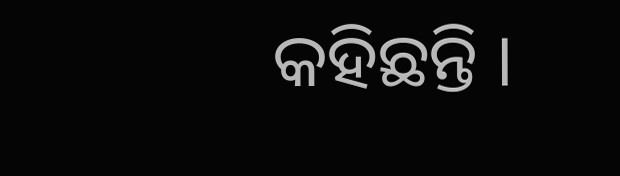କହିଛନ୍ତି ।